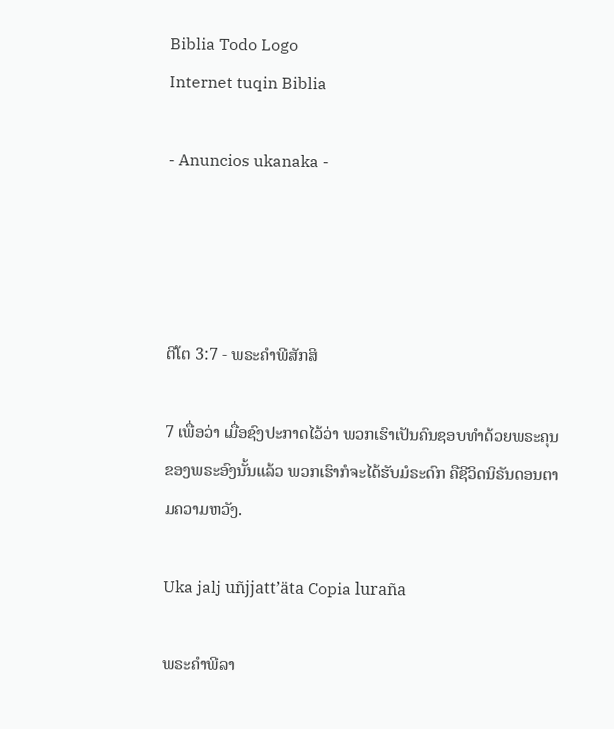Biblia Todo Logo
Internet tuqin Biblia

- Anuncios ukanaka -




ຕີໂຕ 3:7 - ພຣະຄຳພີສັກສິ

7 ເພື່ອວ່າ ເມື່ອຊົງປະກາດໄວ້ວ່າ ພວກເຮົາເປັນຄົນຊອບທຳດ້ວຍພຣະຄຸນຂອງພຣະອົງນັ້ນແລ້ວ ພວກເຮົາກໍຈະໄດ້ຮັບມໍຣະດົກ ຄືຊີວິດນິຣັນດອນຕາມຄວາມຫວັງ.

Uka jalj uñjjattʼäta Copia luraña

ພຣະຄຳພີລາ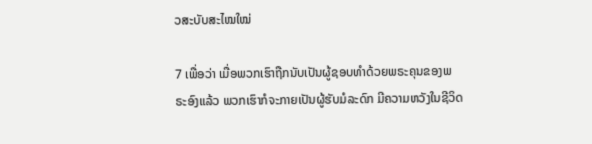ວສະບັບສະໄໝໃໝ່

7 ເພື່ອວ່າ ເມື່ອພວກເຮົາຖືກນັບເປັນຜູ້ຊອບທຳດ້ວຍພຣະຄຸນຂອງພຣະອົງແລ້ວ ພວກເຮົາກໍຈະກາຍເປັນຜູ້ຮັບມໍລະດົກ ມີຄວາມຫວັງໃນຊີວິດ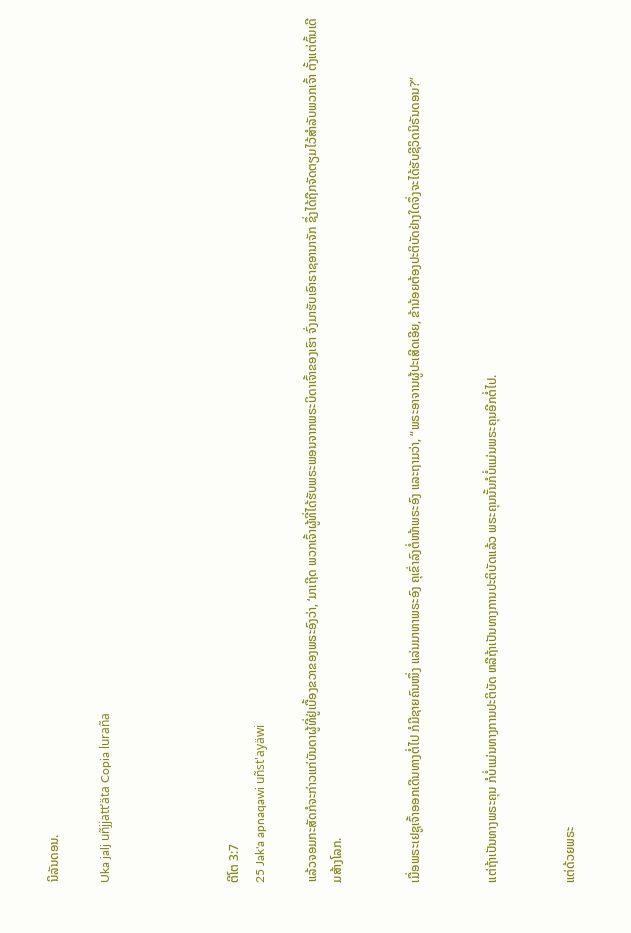ນິລັນດອນ.

Uka jalj uñjjattʼäta Copia luraña




ຕີໂຕ 3:7
25 Jak'a apnaqawi uñst'ayäwi

ແລ້ວຈອມກະສັດກໍຈະກ່າວແກ່ບັນດາຜູ້ທີ່ຢູ່ເບື້ອງຂວາຂອງພຣະອົງວ່າ, ‘ມາເຖີດ ພວກເຈົ້າຜູ້ທີ່ໄດ້ຮັບພຣະພອນຈາກພຣະບິດາເຈົ້າຂອງເຮົາ ຈົ່ງມາຮັບເອົາຣາຊອານາຈັກ ຊຶ່ງໄດ້ຖືກຈັດຕຽມໄວ້ສຳລັບພວກເຈົ້າ ຕັ້ງແຕ່ຕົ້ນເດີມສ້າງໂລກ.


ເມື່ອພຣະເຢຊູເຈົ້າອອກເດີນທາງຕໍ່ໄປ ກໍມີຊາຍຄົນໜຶ່ງ ແລ່ນມາຫາພຣະອົງ ຄຸເຂົ່າລົງຕໍ່ໜ້າພຣະອົງ ແລະຖາມວ່າ, “ພຣະອາຈານຜູ້ປະເສີດເອີຍ, ຂ້ານ້ອຍຕ້ອງປະຕິບັດຢ່າງໃດຈຶ່ງຈະໄດ້ຮັບຊີວິດນິຣັນດອນ?”


ແຕ່ຖ້າເປັນທາງພຣະຄຸນ ກໍບໍ່ແມ່ນທາງການປະຕິບັດ ຫລືຖ້າເປັນທາງການປະຕິບັດແລ້ວ ພຣະຄຸນນັ້ນກໍບໍ່ແມ່ນພຣະຄຸນອີກຕໍ່ໄປ.


ແຕ່ດ້ວຍພຣະ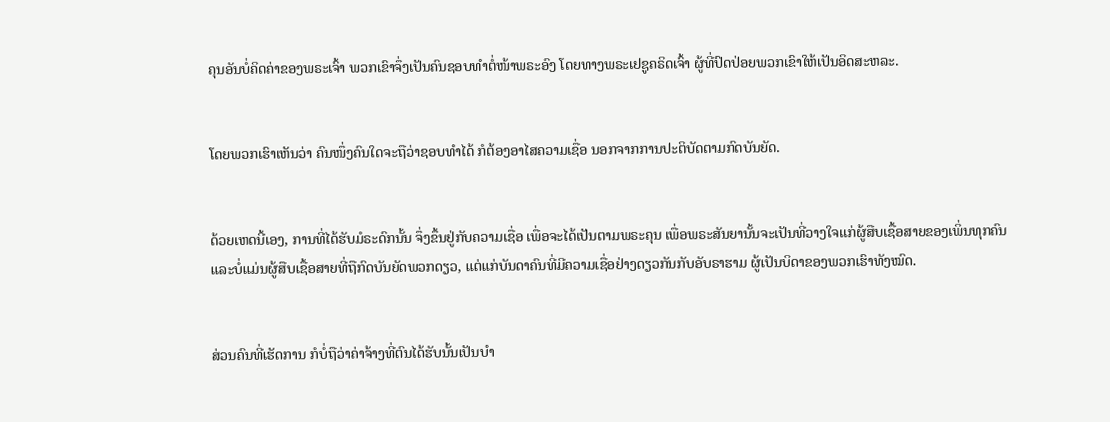ຄຸນອັນບໍ່ຄິດຄ່າຂອງພຣະເຈົ້າ ພວກເຂົາຈຶ່ງເປັນຄົນຊອບທຳຕໍ່ໜ້າພຣະອົງ ໂດຍທາງພຣະເຢຊູຄຣິດເຈົ້າ ຜູ້ທີ່ປົດປ່ອຍພວກເຂົາໃຫ້ເປັນອິດສະຫລະ.


ໂດຍພວກເຮົາເຫັນວ່າ ຄົນໜຶ່ງຄົນໃດຈະຖືວ່າຊອບທຳໄດ້ ກໍຕ້ອງອາໄສຄວາມເຊື່ອ ນອກຈາກການປະຕິບັດຕາມກົດບັນຍັດ.


ດ້ວຍເຫດນີ້ເອງ, ການທີ່ໄດ້ຮັບມໍຣະດົກນັ້ນ ຈຶ່ງຂຶ້ນຢູ່ກັບຄວາມເຊື່ອ ເພື່ອຈະໄດ້ເປັນຕາມພຣະຄຸນ ເພື່ອພຣະສັນຍານັ້ນຈະເປັນທີ່ວາງໃຈແກ່ຜູ້ສືບເຊື້ອສາຍຂອງເພິ່ນທຸກຄົນ ແລະບໍ່ແມ່ນຜູ້ສືບເຊື້ອສາຍທີ່ຖືກົດບັນຍັດພວກດຽວ, ແຕ່ແກ່ບັນດາຄົນທີ່ມີຄວາມເຊື່ອຢ່າງດຽວກັນກັບອັບຣາຮາມ ຜູ້ເປັນບິດາຂອງພວກເຮົາທັງໝົດ.


ສ່ວນຄົນທີ່ເຮັດການ ກໍບໍ່ຖືວ່າຄ່າຈ້າງທີ່ຕົນໄດ້ຮັບນັ້ນເປັນບຳ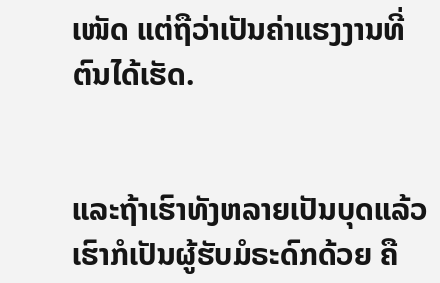ເໜັດ ແຕ່ຖືວ່າເປັນຄ່າແຮງງານທີ່ຕົນໄດ້ເຮັດ.


ແລະຖ້າເຮົາທັງຫລາຍເປັນບຸດແລ້ວ ເຮົາກໍເປັນຜູ້ຮັບມໍຣະດົກດ້ວຍ ຄື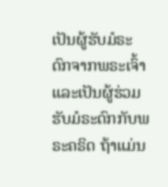ເປັນຜູ້ຮັບມໍຣະດົກຈາກພຣະເຈົ້າ ແລະເປັນຜູ້ຮ່ວມຮັບມໍຣະດົກກັບພຣະຄຣິດ ຖ້າແມ່ນ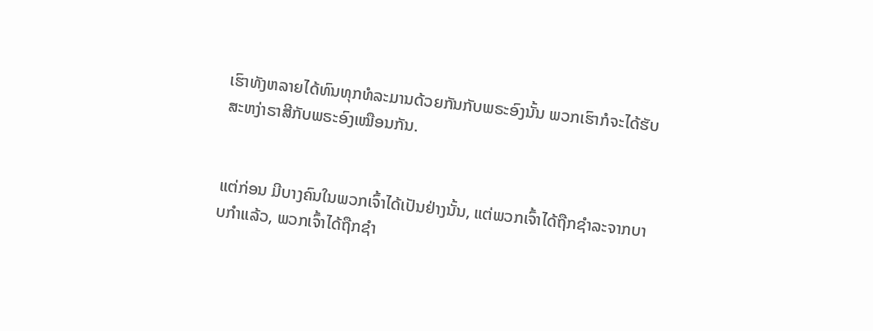ເຮົາທັງຫລາຍໄດ້ທົນທຸກທໍລະມານດ້ວຍກັນກັບພຣະອົງນັ້ນ ພວກເຮົາກໍຈະໄດ້ຮັບສະຫງ່າຣາສີກັບພຣະອົງເໝືອນກັນ.


ແຕ່ກ່ອນ ມີບາງຄົນໃນພວກເຈົ້າໄດ້ເປັນຢ່າງນັ້ນ, ແຕ່ພວກເຈົ້າໄດ້ຖືກຊຳລະຈາກບາບກຳແລ້ວ, ພວກເຈົ້າໄດ້ຖືກຊຳ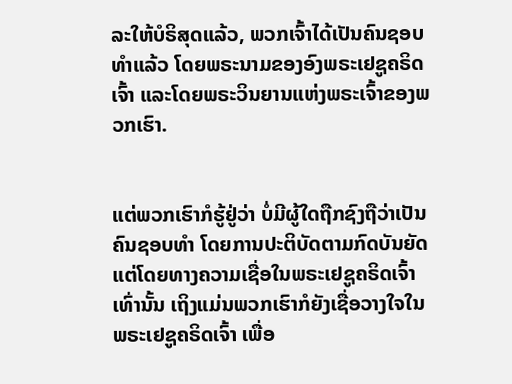ລະໃຫ້ບໍຣິສຸດແລ້ວ, ພວກເຈົ້າໄດ້ເປັນຄົນຊອບທຳແລ້ວ ໂດຍພຣະນາມຂອງອົງພຣະເຢຊູຄຣິດເຈົ້າ ແລະໂດຍພຣະວິນຍານແຫ່ງພຣະເຈົ້າຂອງພວກເຮົາ.


ແຕ່ພວກເຮົາກໍຮູ້ຢູ່ວ່າ ບໍ່ມີຜູ້ໃດຖືກຊົງຖືວ່າເປັນຄົນຊອບທຳ ໂດຍການປະຕິບັດຕາມກົດບັນຍັດ ແຕ່ໂດຍທາງຄວາມເຊື່ອໃນພຣະເຢຊູຄຣິດເຈົ້າເທົ່ານັ້ນ ເຖິງແມ່ນພວກເຮົາກໍຍັງເຊື່ອວາງໃຈໃນພຣະເຢຊູຄຣິດເຈົ້າ ເພື່ອ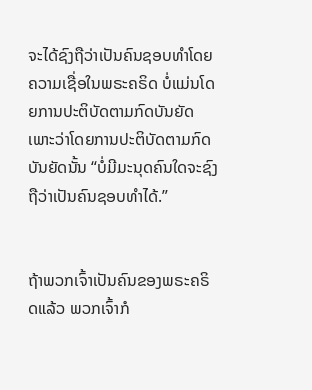ຈະໄດ້ຊົງຖືວ່າເປັນຄົນຊອບທຳໂດຍຄວາມເຊື່ອໃນພຣະຄຣິດ ບໍ່ແມ່ນໂດຍການປະຕິບັດຕາມກົດບັນຍັດ ເພາະວ່າໂດຍການປະຕິບັດຕາມກົດບັນຍັດນັ້ນ “ບໍ່ມີມະນຸດຄົນໃດຈະຊົງຖືວ່າເປັນຄົນຊອບທຳໄດ້.”


ຖ້າພວກເຈົ້າເປັນຄົນຂອງພຣະຄຣິດແລ້ວ ພວກເຈົ້າກໍ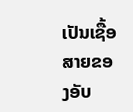ເປັນເຊື້ອສາຍຂອງອັບ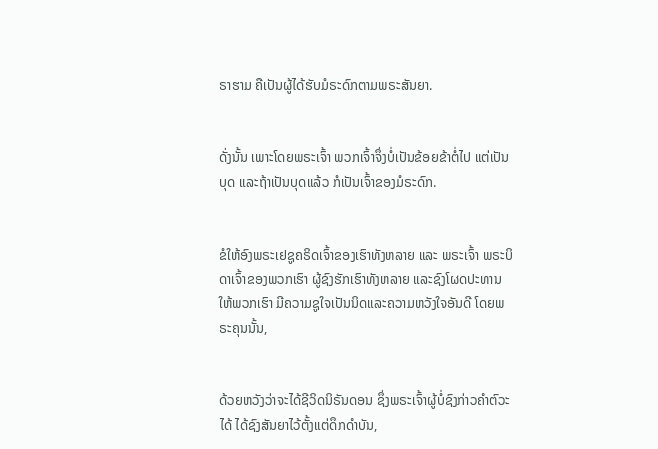ຣາຮາມ ຄືເປັນຜູ້ໄດ້ຮັບມໍຣະດົກຕາມພຣະສັນຍາ.


ດັ່ງນັ້ນ ເພາະໂດຍພຣະເຈົ້າ ພວກເຈົ້າຈຶ່ງບໍ່ເປັນຂ້ອຍຂ້າຕໍ່ໄປ ແຕ່ເປັນບຸດ ແລະຖ້າເປັນບຸດແລ້ວ ກໍເປັນເຈົ້າຂອງມໍຣະດົກ.


ຂໍໃຫ້ອົງພຣະເຢຊູຄຣິດເຈົ້າຂອງເຮົາທັງຫລາຍ ແລະ ພຣະເຈົ້າ ພຣະບິດາເຈົ້າຂອງພວກເຮົາ ຜູ້ຊົງຮັກເຮົາທັງຫລາຍ ແລະຊົງໂຜດປະທານໃຫ້ພວກເຮົາ ມີຄວາມຊູໃຈເປັນນິດແລະຄວາມຫວັງໃຈອັນດີ ໂດຍພຣະຄຸນນັ້ນ,


ດ້ວຍຫວັງວ່າຈະໄດ້ຊີວິດນິຣັນດອນ ຊຶ່ງພຣະເຈົ້າຜູ້ບໍ່ຊົງກ່າວຄຳຕົວະໄດ້ ໄດ້ຊົງສັນຍາໄວ້ຕັ້ງແຕ່ດຶກດຳບັນ,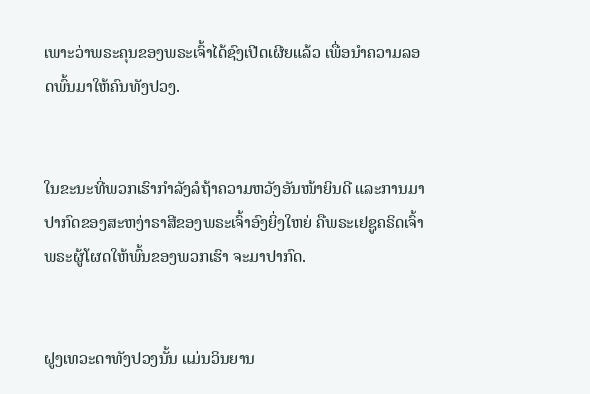ເພາະວ່າພຣະຄຸນຂອງພຣະເຈົ້າໄດ້ຊົງເປີດເຜີຍແລ້ວ ເພື່ອນຳຄວາມລອດພົ້ນມາໃຫ້ຄົນທັງປວງ.


ໃນຂະນະທີ່ພວກເຮົາກຳລັງລໍຖ້າຄວາມຫວັງອັນໜ້າຍິນດີ ແລະການມາປາກົດຂອງສະຫງ່າຣາສີຂອງພຣະເຈົ້າອົງຍິ່ງໃຫຍ່ ຄືພຣະເຢຊູຄຣິດເຈົ້າ ພຣະຜູ້ໂຜດໃຫ້ພົ້ນຂອງພວກເຮົາ ຈະມາປາກົດ.


ຝູງເທວະດາທັງປວງນັ້ນ ແມ່ນວິນຍານ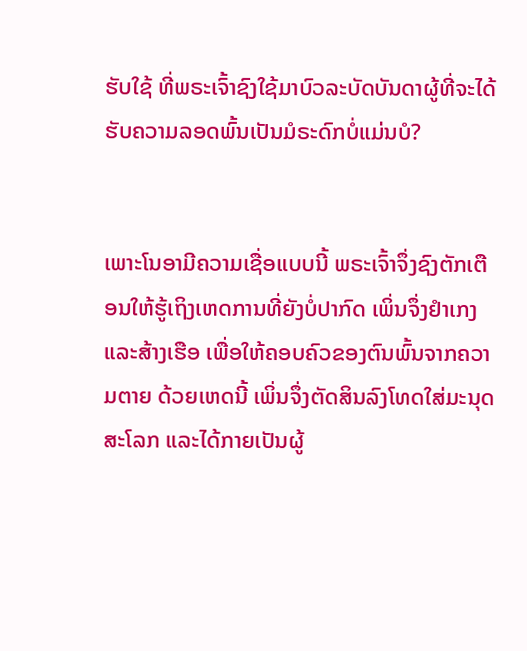ຮັບໃຊ້ ທີ່ພຣະເຈົ້າຊົງໃຊ້ມາບົວລະບັດບັນດາຜູ້ທີ່ຈະໄດ້ຮັບຄວາມລອດພົ້ນເປັນມໍຣະດົກບໍ່ແມ່ນບໍ?


ເພາະໂນອາມີຄວາມເຊື່ອແບບນີ້ ພຣະເຈົ້າຈຶ່ງຊົງຕັກເຕືອນໃຫ້ຮູ້ເຖິງເຫດການທີ່ຍັງບໍ່ປາກົດ ເພິ່ນຈຶ່ງຢຳເກງແລະສ້າງເຮືອ ເພື່ອໃຫ້ຄອບຄົວຂອງຕົນພົ້ນຈາກຄວາມຕາຍ ດ້ວຍເຫດນີ້ ເພິ່ນຈຶ່ງຕັດສິນລົງໂທດໃສ່ມະນຸດສະໂລກ ແລະໄດ້ກາຍເປັນຜູ້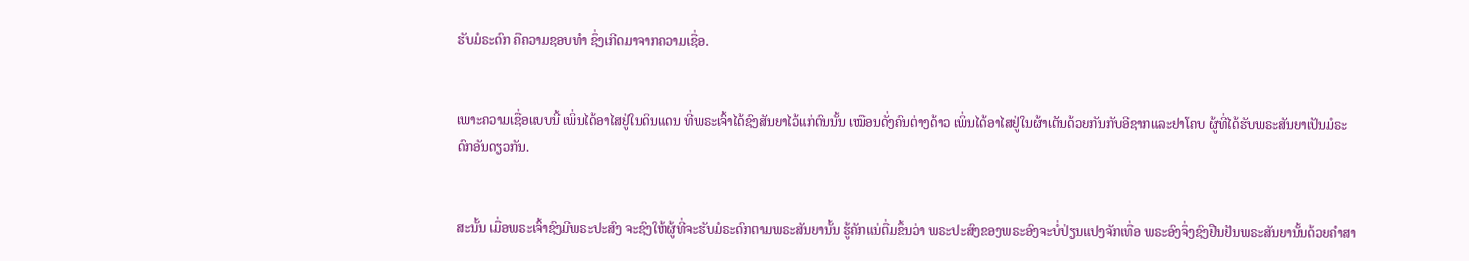ຮັບມໍຣະດົກ ຄືຄວາມຊອບທຳ ຊຶ່ງເກີດມາຈາກຄວາມເຊື່ອ.


ເພາະຄວາມເຊື່ອແບບນີ້ ເພິ່ນໄດ້ອາໄສຢູ່ໃນດິນແດນ ທີ່ພຣະເຈົ້າໄດ້ຊົງສັນຍາໄວ້ແກ່ຕົນນັ້ນ ເໝືອນດັ່ງຄົນຕ່າງດ້າວ ເພິ່ນໄດ້ອາໄສຢູ່ໃນຜ້າເຕັນດ້ວຍກັນກັບອີຊາກແລະຢາໂຄບ ຜູ້ທີ່ໄດ້ຮັບພຣະສັນຍາເປັນມໍຣະດົກອັນດຽວກັນ.


ສະນັ້ນ ເມື່ອພຣະເຈົ້າຊົງມີພຣະປະສົງ ຈະຊົງໃຫ້ຜູ້ທີ່ຈະຮັບມໍຣະດົກຕາມພຣະສັນຍານັ້ນ ຮູ້ຄັກແນ່ຕື່ມຂຶ້ນວ່າ ພຣະປະສົງຂອງພຣະອົງຈະບໍ່ປ່ຽນແປງຈັກເທື່ອ ພຣະອົງຈຶ່ງຊົງຢືນຢັນພຣະສັນຍານັ້ນດ້ວຍຄຳສາ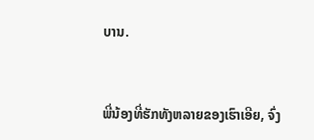ບານ.


ພີ່ນ້ອງທີ່ຮັກທັງຫລາຍຂອງເຮົາເອີຍ, ຈົ່ງ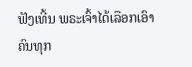ຟັງເທີ້ນ ພຣະເຈົ້າໄດ້ເລືອກເອົາຄົນທຸກ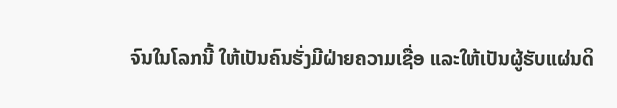ຈົນໃນໂລກນີ້ ໃຫ້ເປັນຄົນຮັ່ງມີຝ່າຍຄວາມເຊື່ອ ແລະໃຫ້ເປັນຜູ້ຮັບແຜ່ນດິ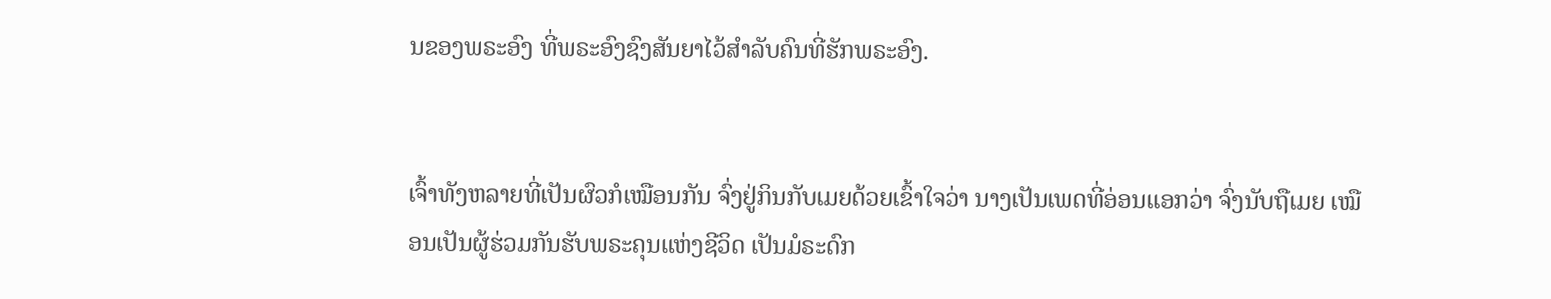ນຂອງພຣະອົງ ທີ່ພຣະອົງຊົງສັນຍາໄວ້ສຳລັບຄົນທີ່ຮັກພຣະອົງ.


ເຈົ້າທັງຫລາຍທີ່ເປັນຜົວກໍເໝືອນກັນ ຈົ່ງຢູ່ກິນກັບເມຍດ້ວຍເຂົ້າໃຈວ່າ ນາງເປັນເພດທີ່ອ່ອນແອກວ່າ ຈົ່ງນັບຖືເມຍ ເໝືອນເປັນຜູ້ຮ່ວມກັນຮັບພຣະຄຸນແຫ່ງຊີວິດ ເປັນມໍຣະດົກ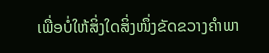ເພື່ອບໍ່ໃຫ້ສິ່ງໃດສິ່ງໜຶ່ງຂັດຂວາງຄຳພາ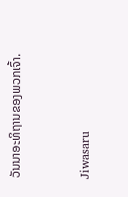ວັນນາອະທິຖານຂອງພວກເຈົ້າ.


Jiwasaru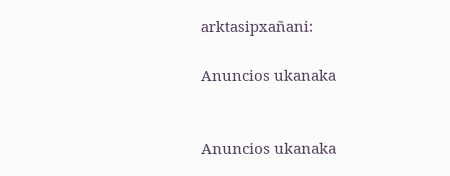arktasipxañani:

Anuncios ukanaka


Anuncios ukanaka